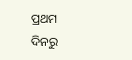ପ୍ରଥମ ଦିନରୁ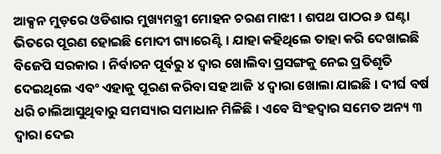ଆକ୍ସନ ମୁଡ଼ରେ ଓଡିଶାର ମୁଖ୍ୟମନ୍ତ୍ରୀ ମୋହନ ଚରଣ ମାଝୀ । ଶପଥ ପାଠର ୬ ଘଣ୍ଟା ଭିତରେ ପୂରଣ ହୋଇଛି ମୋଦୀ ଗ୍ୟାରେଣ୍ଟି । ଯାହା କହିଥିଲେ ତାହା କରି ଦେଖାଇଛି ବିଜେପି ସରକାର । ନିର୍ବାଚନ ପୂର୍ବରୁ ୪ ଦ୍ୱାର ଖୋଲିବା ପ୍ରସଙ୍ଗକୁ ନେଇ ପ୍ରତିଶୃତି ଦେଇଥିଲେ ଏବଂ ଏହାକୁ ପୂରଣ କରିବା ସହ ଆଜି ୪ ଦ୍ୱାରା ଖୋଲା ଯାଇଛି । ଦୀର୍ଘ ବର୍ଷ ଧରି ଚାଲିଆସୁଥିବାରୁ ସମସ୍ୟାର ସମାଧାନ ମିଳିଛି । ଏବେ ସିଂହଦ୍ୱାର ସମେତ ଅନ୍ୟ ୩ ଦ୍ୱାରା ଦେଇ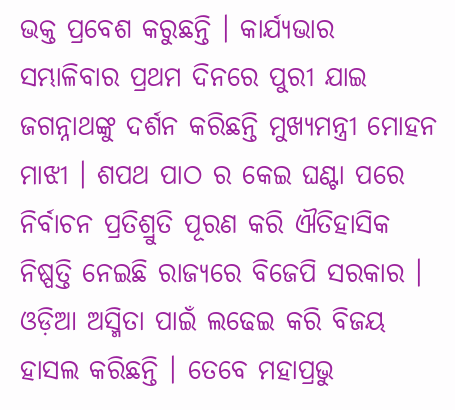ଭକ୍ତ ପ୍ରବେଶ କରୁଛନ୍ତି । କାର୍ଯ୍ୟଭାର ସମ୍ଭାଳିବାର ପ୍ରଥମ ଦିନରେ ପୁରୀ ଯାଇ ଜଗନ୍ନାଥଙ୍କୁ ଦର୍ଶନ କରିଛନ୍ତି ମୁଖ୍ୟମନ୍ତ୍ରୀ ମୋହନ ମାଝୀ । ଶପଥ ପାଠ ର କେଇ ଘଣ୍ଟା ପରେ ନିର୍ବାଚନ ପ୍ରତିଶ୍ରୁତି ପୂରଣ କରି ଐତିହାସିକ ନିଷ୍ପତ୍ତି ନେଇଛି ରାଜ୍ୟରେ ବିଜେପି ସରକାର । ଓଡ଼ିଆ ଅସ୍ମିତା ପାଇଁ ଲଢେଇ କରି ବିଜୟ ହାସଲ କରିଛନ୍ତି । ତେବେ ମହାପ୍ରଭୁ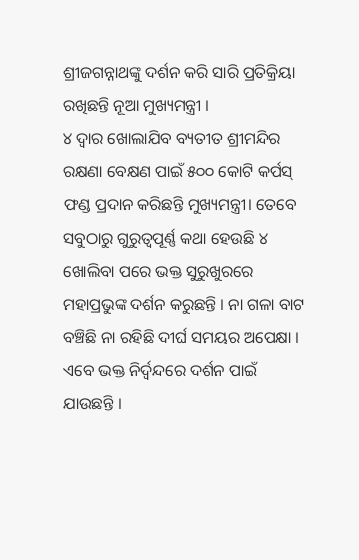ଶ୍ରୀଜଗନ୍ନାଥଙ୍କୁ ଦର୍ଶନ କରି ସାରି ପ୍ରତିକ୍ରିୟା ରଖିଛନ୍ତି ନୂଆ ମୁଖ୍ୟମନ୍ତ୍ରୀ ।
୪ ଦ୍ୱାର ଖୋଲାଯିବ ବ୍ୟତୀତ ଶ୍ରୀମନ୍ଦିର ରକ୍ଷଣା ବେକ୍ଷଣ ପାଇଁ ୫୦୦ କୋଟି କର୍ପସ୍ ଫଣ୍ଡ ପ୍ରଦାନ କରିଛନ୍ତି ମୁଖ୍ୟମନ୍ତ୍ରୀ। ତେବେ ସବୁଠାରୁ ଗୁରୁତ୍ୱପୂର୍ଣ୍ଣ କଥା ହେଉଛି ୪ ଖୋଲିବା ପରେ ଭକ୍ତ ସୁରୁଖୁରରେ ମହାପ୍ରଭୁଙ୍କ ଦର୍ଶନ କରୁଛନ୍ତି । ନା ଗଳା ବାଟ ବଞ୍ଚିଛି ନା ରହିଛି ଦୀର୍ଘ ସମୟର ଅପେକ୍ଷା । ଏବେ ଭକ୍ତ ନିର୍ଦ୍ୱନ୍ଦରେ ଦର୍ଶନ ପାଇଁ ଯାଉଛନ୍ତି ।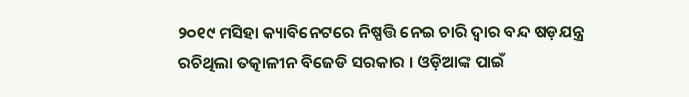୨୦୧୯ ମସିହା କ୍ୟାବିନେଟରେ ନିଷ୍ପତ୍ତି ନେଇ ଚାରି ଦ୍ୱାର ବନ୍ଦ ଷଡ଼ଯନ୍ତ୍ର ରଚିଥିଲା ତତ୍କାଳୀନ ବିଜେଡି ସରକାର । ଓଡ଼ିଆଙ୍କ ପାଇଁ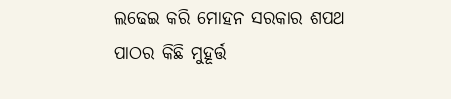ଲଢେଇ କରି ମୋହନ ସରକାର ଶପଥ ପାଠର କିଛି ମୁହୂର୍ତ୍ତ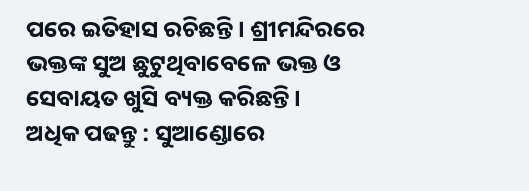ପରେ ଇତିହାସ ରଚିଛନ୍ତି । ଶ୍ରୀମନ୍ଦିରରେ ଭକ୍ତଙ୍କ ସୁଅ ଛୁଟୁଥିବାବେଳେ ଭକ୍ତ ଓ ସେବାୟତ ଖୁସି ବ୍ୟକ୍ତ କରିଛନ୍ତି ।
ଅଧିକ ପଢନ୍ତୁ : ସୁଆଣ୍ଡୋରେ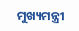ମୁଖ୍ୟମନ୍ତ୍ରୀ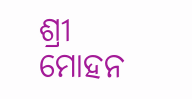ଶ୍ରୀ ମୋହନ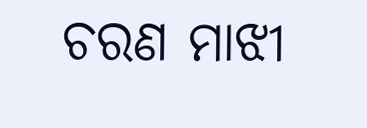ଚରଣ ମାଝୀ